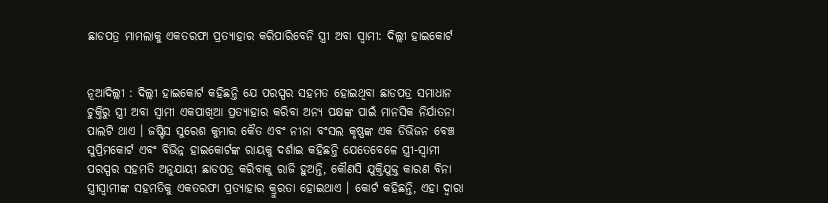ଛାଡପତ୍ର ମାମଲାକୁ ଏକତରଫା ପ୍ରତ୍ୟାହାର କରିପାରିବେନି ସ୍ତ୍ରୀ ଅବା ସ୍ୱାମୀ: ଦିଲ୍ଲୀ ହାଇକୋର୍ଟ


ନୂଆଦିଲ୍ଲୀ : ଦିଲ୍ଲୀ ହାଇକୋର୍ଟ କହିଛନ୍ତି ଯେ ପରସ୍ପର ସହମତ ହୋଇଥିବା ଛାଡପତ୍ର ସମାଧାନ ଚୁକ୍ତିରୁ ସ୍ତ୍ରୀ ଅବା ସ୍ୱାମୀ ଏକପାଖିଆ ପ୍ରତ୍ୟାହାର କରିବା ଅନ୍ୟ ପକ୍ଷଙ୍କ ପାଇଁ ମାନସିକ ନିର୍ଯାତନା ପାଲଟି ଥାଏ । ଜଷ୍ଟିସ ସୁରେଶ କୁମାର କୈତ ଏବଂ ନୀନା ବଂସଲ କୃଷ୍ଣଙ୍କ ଏକ ଡିଭିଜନ ବେଞ୍ଚ ସୁପ୍ରିମକୋର୍ଟ ଏବଂ ବିଭିନ୍ନ ହାଇକୋର୍ଟଙ୍କ ରାୟକୁ ଦର୍ଶାଇ କହିଛନ୍ତି ଯେତେବେଳେ ସ୍ତ୍ରୀ-ସ୍ୱାମୀ ପରସ୍ପର ସହମତି ଅନୁଯାୟୀ ଛାଡପତ୍ର କରିବାକୁ ରାଜି ହୁଅନ୍ତି, କୌଣସି ଯୁକ୍ତିଯୁକ୍ତ କାରଣ ବିନା ସ୍ତ୍ରୀସ୍ୱାମୀଙ୍କ ସହମତିକୁ ଏକତରଫା ପ୍ରତ୍ୟାହାର କ୍ରୁରତା ହୋଇଥାଏ । କୋର୍ଟ କହିଛନ୍ତି, ଏହା ଦ୍ୱାରା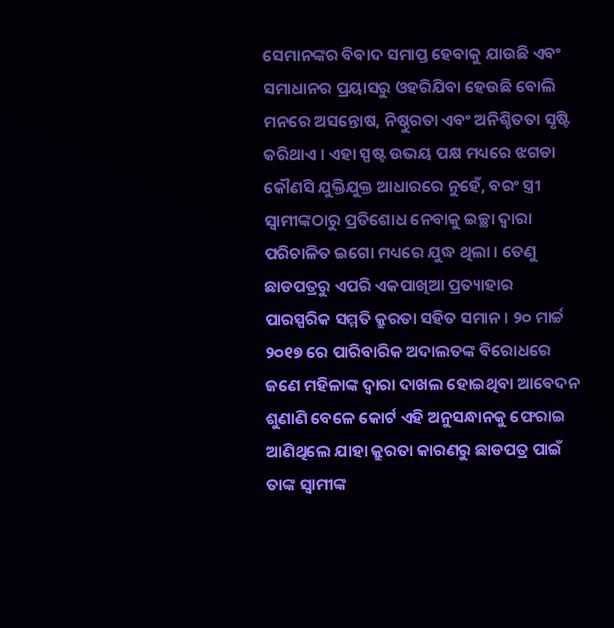ସେମାନଙ୍କର ବିବାଦ ସମାପ୍ତ ହେବାକୁ ଯାଉଛି ଏବଂ ସମାଧାନର ପ୍ରୟାସରୁ ଓହରିଯିବା ହେଉଛି ବୋଲି ମନରେ ଅସନ୍ତୋଷ, ନିଷ୍ଠୁରତା ଏବଂ ଅନିଶ୍ଚିତତା ସୃଷ୍ଟି କରିଥାଏ । ଏହା ସ୍ପଷ୍ଟ ଉଭୟ ପକ୍ଷ ମଧ୍ୟରେ ଝଗଡା କୌଣସି ଯୁକ୍ତିଯୁକ୍ତ ଆଧାରରେ ନୁହେଁ, ବରଂ ସ୍ତ୍ରୀ ସ୍ୱାମୀଙ୍କଠାରୁ ପ୍ରତିଶୋଧ ନେବାକୁ ଇଚ୍ଛା ଦ୍ୱାରା ପରିଚାଳିତ ଇଗୋ ମଧ୍ୟରେ ଯୁଦ୍ଧ ଥିଲା । ତେଣୁ ଛାଡପତ୍ରରୁ ଏପରି ଏକପାଖିଆ ପ୍ରତ୍ୟାହାର ପାରସ୍ପରିକ ସମ୍ମତି କ୍ରୁରତା ସହିତ ସମାନ । ୨୦ ମାର୍ଚ୍ଚ ୨୦୧୭ ରେ ପାରିବାରିକ ଅଦାଲତଙ୍କ ବିରୋଧରେ ଜଣେ ମହିଳାଙ୍କ ଦ୍ୱାରା ଦାଖଲ ହୋଇଥିବା ଆବେଦନ ଶୁଣାଣି ବେଳେ କୋର୍ଟ ଏହି ଅନୁସନ୍ଧାନକୁ ଫେରାଇ ଆଣିଥିଲେ ଯାହା କ୍ରୁରତା କାରଣରୁ ଛାଡପତ୍ର ପାଇଁ ତାଙ୍କ ସ୍ୱାମୀଙ୍କ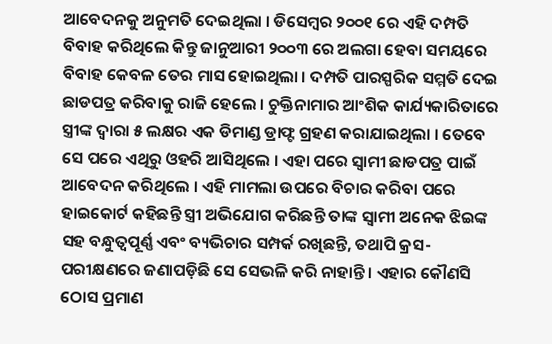ଆବେଦନକୁ ଅନୁମତି ଦେଇଥିଲା । ଡିସେମ୍ବର ୨୦୦୧ ରେ ଏହି ଦମ୍ପତି ବିବାହ କରିଥିଲେ କିନ୍ତୁ ଜାନୁଆରୀ ୨୦୦୩ ରେ ଅଲଗା ହେବା ସମୟରେ ବିବାହ କେବଳ ତେର ମାସ ହୋଇଥିଲା । ଦମ୍ପତି ପାରସ୍ପରିକ ସମ୍ମତି ଦେଇ ଛାଡପତ୍ର କରିବାକୁ ରାଜି ହେଲେ । ଚୁକ୍ତିନାମାର ଆଂଶିକ କାର୍ଯ୍ୟକାରିତାରେ ସ୍ତ୍ରୀଙ୍କ ଦ୍ୱାରା ୫ ଲକ୍ଷର ଏକ ଡିମାଣ୍ଡ ଡ୍ରାଫ୍ଟ ଗ୍ରହଣ କରାଯାଇଥିଲା । ତେବେ ସେ ପରେ ଏଥିରୁ ଓହରି ଆସିଥିଲେ । ଏହା ପରେ ସ୍ୱାମୀ ଛାଡପତ୍ର ପାଇଁ ଆବେଦନ କରିଥିଲେ । ଏହି ମାମଲା ଉପରେ ବିଚାର କରିବା ପରେ ହାଇକୋର୍ଟ କହିଛନ୍ତି ସ୍ତ୍ରୀ ଅଭିଯୋଗ କରିଛନ୍ତି ତାଙ୍କ ସ୍ୱାମୀ ଅନେକ ଝିଇଙ୍କ ସହ ବନ୍ଧୁତ୍ୱପୂର୍ଣ୍ଣ ଏବଂ ବ୍ୟଭିଚାର ସମ୍ପର୍କ ରଖିଛନ୍ତି, ତଥାପି କ୍ରସ-ପରୀକ୍ଷଣରେ ଜଣାପଡ଼ିଛି ସେ ସେଭଳି କରି ନାହାନ୍ତି । ଏହାର କୌଣସି ଠୋସ ପ୍ରମାଣ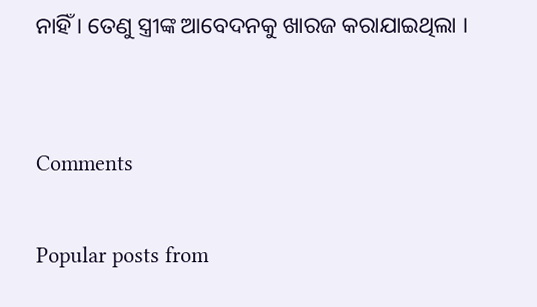ନାହିଁ । ତେଣୁ ସ୍ତ୍ରୀଙ୍କ ଆବେଦନକୁ ଖାରଜ କରାଯାଇଥିଲା ।


Comments

Popular posts from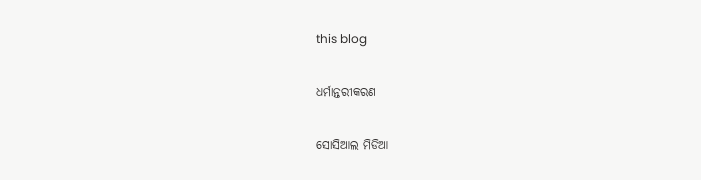this blog

ଧର୍ମାନ୍ତରୀକରଣ

ସୋସିଆଲ ମିଡିଆ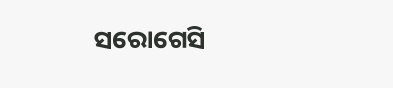ସରୋଗେସି